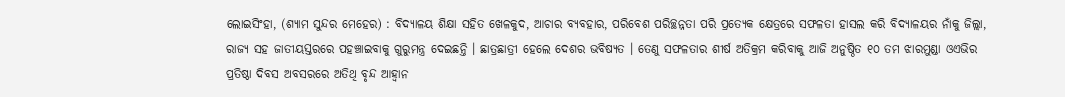ଲୋଇସିଂହା, (ଶ୍ୟାମ ସୁନ୍ଦର ମେହେର) : ବିଦ୍ୟାଳୟ ଶିକ୍ଷା ସହିତ ଖେଳକୁଦ, ଆଚାର ବ୍ୟବହାର, ପରିବେଶ ପରିଚ୍ଛନ୍ନତା ପରି ପ୍ରତ୍ୟେକ କ୍ଷେତ୍ରରେ ସଫଳତା ହାସଲ କରି ବିଦ୍ୟାଳୟର ନାଁକୁ ଜିଲ୍ଲା, ରାଜ୍ୟ ସହ ଜାତୀୟସ୍ତରରେ ପହଞ୍ଚାଇବାକୁ ଗୁରୁମନ୍ତ୍ର ଦେଇଛନ୍ତି । ଛାତ୍ରଛାତ୍ରୀ ହେଲେ ଦେଶର ଭବିଷ୍ୟତ । ତେଣୁ ସଫଳତାର ଶୀର୍ଷ ଅତିକ୍ରମ କରିବାକୁ ଆଜି ଅନୁଷ୍ଠିତ ୧୦ ତମ ଝାରମୁଣ୍ଡା ଓଏଭିର ପ୍ରତିଷ୍ଠା ଦିବସ ଅବସରରେ ଅତିଥି ବୃନ୍ଦ ଆହ୍ୱାନ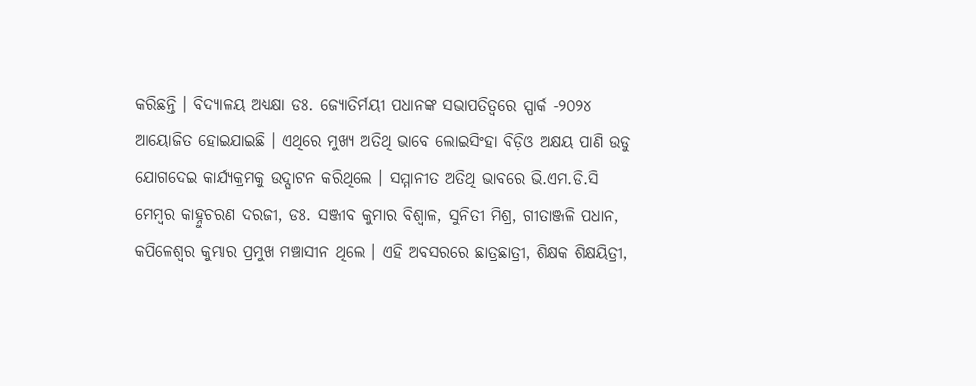କରିଛନ୍ତି । ବିଦ୍ୟାଳୟ ଅଧ୍ୟକ୍ଷା ଡଃ. ଜ୍ୟୋତିର୍ମୟୀ ପଧାନଙ୍କ ସଭାପତିତ୍ୱରେ ସ୍ପାର୍କ -୨୦୨୪ ଆୟୋଜିତ ହୋଇଯାଇଛି । ଏଥିରେ ମୁଖ୍ୟ ଅତିଥି ଭାବେ ଲୋଇସିଂହା ବିଡ଼ିଓ ଅକ୍ଷୟ ପାଣି ଉଡୁ ଯୋଗଦେଇ କାର୍ଯ୍ୟକ୍ରମକୁ ଉଦ୍ଘାଟନ କରିଥିଲେ । ସମ୍ମାନୀତ ଅତିଥି ଭାବରେ ଭି.ଏମ.ଡି.ସି ମେମ୍ବର କାହ୍ନୁଚରଣ ଦରଜୀ, ଡଃ. ସଞ୍ଜୀବ କୁମାର ବିଶ୍ଵାଳ, ସୁନିତୀ ମିଶ୍ର, ଗୀତାଞ୍ଜଳି ପଧାନ, କପିଳେଶ୍ୱର କୁମ୍ଭାର ପ୍ରମୁଖ ମଞ୍ଚାସୀନ ଥିଲେ । ଏହି ଅବସରରେ ଛାତ୍ରଛାତ୍ରୀ, ଶିକ୍ଷକ ଶିକ୍ଷୟିତ୍ରୀ,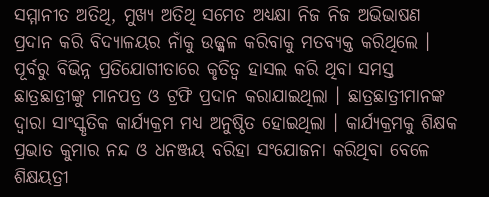ସମ୍ମାନୀତ ଅତିଥି, ମୁଖ୍ୟ ଅତିଥି ସମେତ ଅଧ୍ୟକ୍ଷା ନିଜ ନିଜ ଅଭିଭାଷଣ ପ୍ରଦାନ କରି ବିଦ୍ୟାଳୟର ନାଁକୁ ଉଜ୍ଜ୍ଵଳ କରିବାକୁ ମତବ୍ୟକ୍ତ କରିଥିଲେ । ପୂର୍ବରୁ ବିଭିନ୍ନ ପ୍ରତିଯୋଗୀତାରେ କୃତିତ୍ୱ ହାସଲ କରି ଥିବା ସମସ୍ତ ଛାତ୍ରଛାତ୍ରୀଙ୍କୁ ମାନପତ୍ର ଓ ଟ୍ରଫି ପ୍ରଦାନ କରାଯାଇଥିଲା । ଛାତ୍ରଛାତ୍ରୀମାନଙ୍କ ଦ୍ଵାରା ସାଂସ୍କୃତିକ କାର୍ଯ୍ୟକ୍ରମ ମଧ୍ୟ ଅନୁଷ୍ଠିତ ହୋଇଥିଲା । କାର୍ଯ୍ୟକ୍ରମକୁ ଶିକ୍ଷକ ପ୍ରଭାତ କୁମାର ନନ୍ଦ ଓ ଧନଞ୍ଜୟ ବରିହା ସଂଯୋଜନା କରିଥିବା ବେଳେ ଶିକ୍ଷୟତ୍ରୀ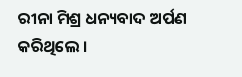ରୀନା ମିଶ୍ର ଧନ୍ୟବାଦ ଅର୍ପଣ କରିଥିଲେ ।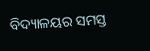ବିଦ୍ୟାଳୟର ସମସ୍ତ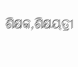ଶିକ୍ଷକ,ଶିକ୍ଷୟତ୍ରୀ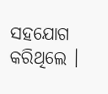ସହଯୋଗ କରିଥିଲେ ।